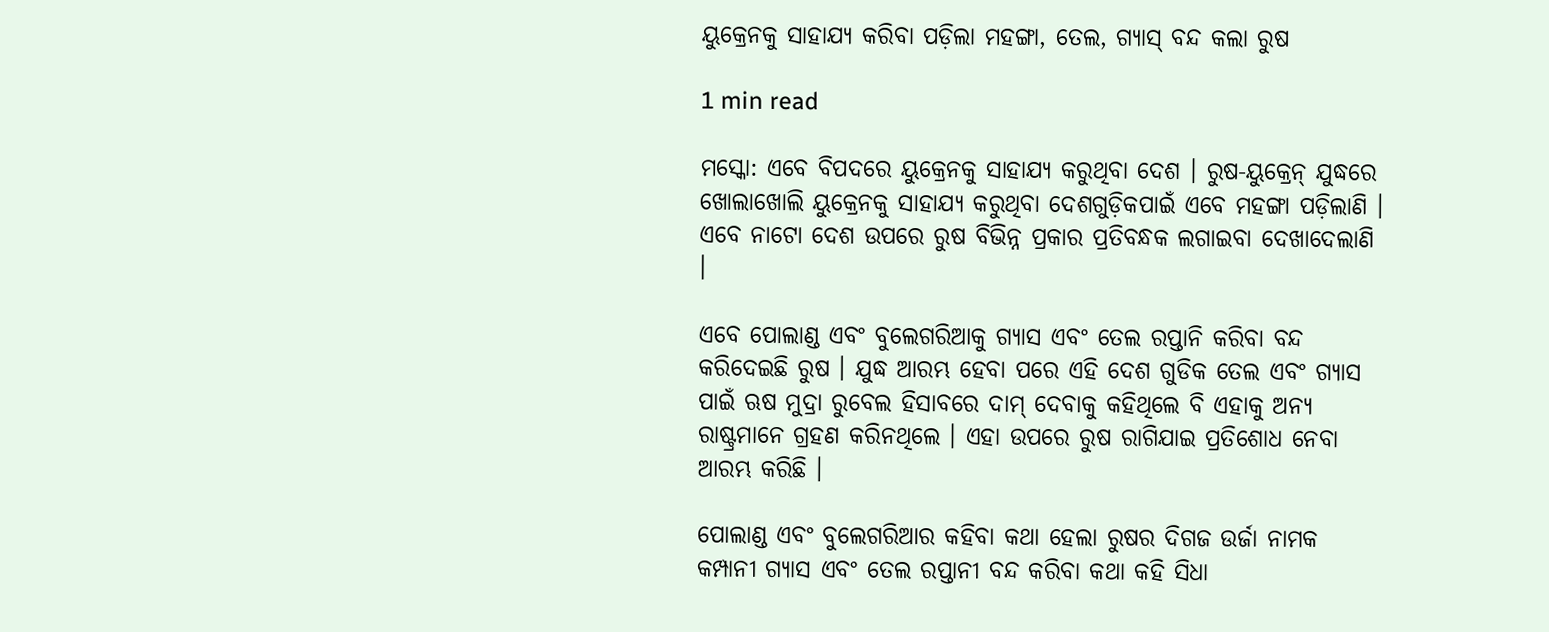ୟୁକ୍ରେନକୁ ସାହାଯ୍ୟ କରିବା ପଡ଼ିଲା ମହଙ୍ଗା, ତେଲ, ଗ୍ୟାସ୍ ବନ୍ଦ କଲା ରୁଷ

1 min read

ମସ୍କୋ: ଏବେ ବିପଦରେ ୟୁକ୍ରେନକୁ ସାହାଯ୍ୟ କରୁଥିବା ଦେଶ । ରୁଷ-ୟୁକ୍ରେନ୍ ଯୁଦ୍ଧରେ ଖୋଲାଖୋଲି ୟୁକ୍ରେନକୁ ସାହାଯ୍ୟ କରୁଥିବା ଦେଶଗୁଡ଼ିକପାଇଁ ଏବେ ମହଙ୍ଗା ପଡ଼ିଲାଣି । ଏବେ ନାଟୋ ଦେଶ ଉପରେ ରୁଷ ବିଭିନ୍ନ ପ୍ରକାର ପ୍ରତିବନ୍ଧକ ଲଗାଇବା ଦେଖାଦେଲାଣି ।

ଏବେ ପୋଲାଣ୍ଡ ଏବଂ ବୁଲେଗରିଆକୁ ଗ୍ୟାସ ଏବଂ ତେଲ ରପ୍ତାନି କରିବା ବନ୍ଦ କରିଦେଇଛି ରୁଷ । ଯୁଦ୍ଧ ଆରମ୍ଭ ହେବା ପରେ ଏହି ଦେଶ ଗୁଡିକ ତେଲ ଏବଂ ଗ୍ୟାସ ପାଇଁ ଋଷ ମୁଦ୍ରା ରୁବେଲ ହିସାବରେ ଦାମ୍ ଦେବାକୁ କହିଥିଲେ ବି ଏହାକୁ ଅନ୍ୟ ରାଷ୍ଟ୍ରମାନେ ଗ୍ରହଣ କରିନଥିଲେ । ଏହା ଉପରେ ରୁଷ ରାଗିଯାଇ ପ୍ରତିଶୋଧ ନେବା ଆରମ୍ଭ କରିଛି ।

ପୋଲାଣ୍ଡ ଏବଂ ବୁଲେଗରିଆର କହିବା କଥା ହେଲା ରୁଷର ଦିଗଜ ଉର୍ଜା ନାମକ କମ୍ପାନୀ ଗ୍ୟାସ ଏବଂ ତେଲ ରପ୍ତାନୀ ବନ୍ଦ କରିବା କଥା କହି ସିଧା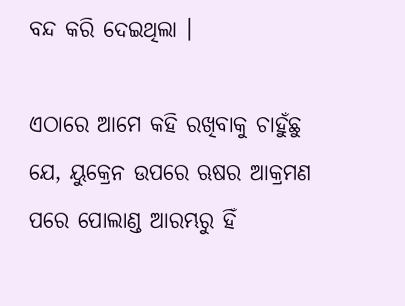ବନ୍ଦ କରି ଦେଇଥିଲା ।

ଏଠାରେ ଆମେ କହି ରଖିବାକୁ ଚାହୁଁଛୁ ଯେ, ୟୁକ୍ରେନ ଉପରେ ଋଷର ଆକ୍ରମଣ ପରେ ପୋଲାଣ୍ଡ ଆରମ୍ଭରୁ ହିଁ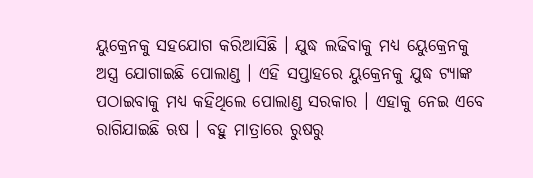ୟୁକ୍ରେନକୁ ସହଯୋଗ କରିଆସିଛି । ଯୁଦ୍ଧ ଲଢିବାକୁ ମଧ୍ୟ ୟେୁକ୍ରେନକୁ ଅସ୍ତ୍ର ଯୋଗାଇଛି ପୋଲାଣ୍ଡ । ଏହି ସପ୍ତାହରେ ୟୁକ୍ରେନକୁ ଯୁଦ୍ଧ ଟ୍ୟାଙ୍କ ପଠାଇବାକୁ ମଧ୍ୟ କହିଥିଲେ ପୋଲାଣ୍ଡ ସରକାର । ଏହାକୁ ନେଇ ଏବେ ରାଗିଯାଇଛି ଋଷ । ବହୁ ମାତ୍ରାରେ ରୁଷରୁ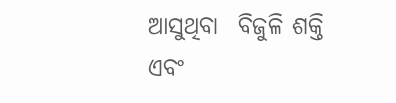ଆସୁଥିବା  ବିଜୁଳି ଶକ୍ତି ଏବଂ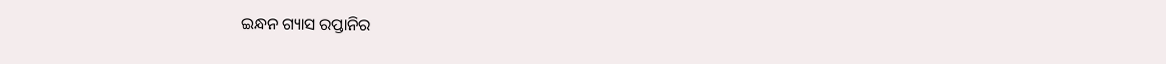ଇନ୍ଧନ ଗ୍ୟାସ ରପ୍ତାନିର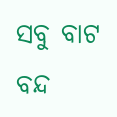ସବୁ ବାଟ ବନ୍ଦ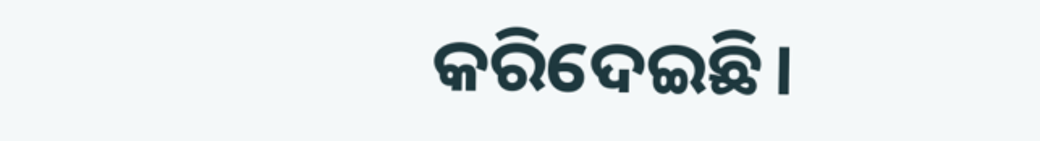କରିଦେଇଛି।